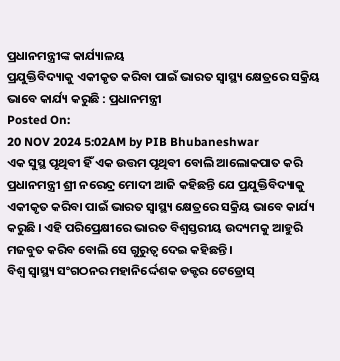ପ୍ରଧାନମନ୍ତ୍ରୀଙ୍କ କାର୍ଯ୍ୟାଳୟ
ପ୍ରଯୁକ୍ତିବିଦ୍ୟାକୁ ଏକୀକୃତ କରିବା ପାଇଁ ଭାରତ ସ୍ୱାସ୍ଥ୍ୟ କ୍ଷେତ୍ରରେ ସକ୍ରିୟ ଭାବେ କାର୍ଯ୍ୟ କରୁଛି : ପ୍ରଧାନମନ୍ତ୍ରୀ
Posted On:
20 NOV 2024 5:02AM by PIB Bhubaneshwar
ଏକ ସୁସ୍ଥ ପୃଥିବୀ ହିଁ ଏକ ଉତ୍ତମ ପୃଥିବୀ ବୋଲି ଆଲୋକପାତ କରି ପ୍ରଧାନମନ୍ତ୍ରୀ ଶ୍ରୀ ନରେନ୍ଦ୍ର ମୋଦୀ ଆଜି କହିଛନ୍ତି ଯେ ପ୍ରଯୁକ୍ତିବିଦ୍ୟାକୁ ଏକୀକୃତ କରିବା ପାଇଁ ଭାରତ ସ୍ୱାସ୍ଥ୍ୟ କ୍ଷେତ୍ରରେ ସକ୍ରିୟ ଭାବେ କାର୍ଯ୍ୟ କରୁଛି । ଏହି ପରିପ୍ରେକ୍ଷୀରେ ଭାରତ ବିଶ୍ୱସ୍ତରୀୟ ଉଦ୍ୟମକୁ ଆହୁରି ମଜବୁତ କରିବ ବୋଲି ସେ ଗୁରୁତ୍ୱ ଦେଇ କହିଛନ୍ତି ।
ବିଶ୍ୱ ସ୍ୱାସ୍ଥ୍ୟ ସଂଗଠନର ମହାନିର୍ଦ୍ଦେଶକ ଡକ୍ଟର ଟେଡ୍ରୋସ୍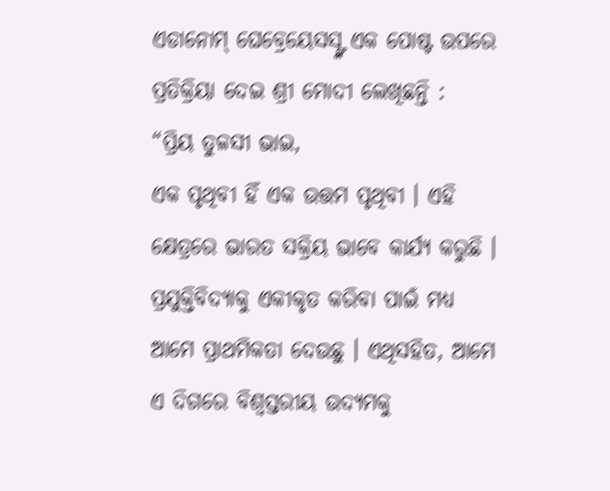ଏଡାନୋମ୍ ଘେବ୍ରେୟେସସ୍ଙ୍କ ଏକ ପୋଷ୍ଟ ଉପରେ ପ୍ରତିକ୍ରିୟା ଦେଇ ଶ୍ରୀ ମୋଦୀ ଲେଖିଛନ୍ତି :
“ପ୍ରିୟ ତୁଳସୀ ଭାଇ,
ଏକ ପୃଥିବୀ ହିଁ ଏକ ଉତ୍ତମ ପୃଥିବୀ । ଏହି କ୍ଷେତ୍ରରେ ଭାରତ ସକ୍ରିୟ ଭାବେ କାର୍ଯ୍ୟ କରୁଛି । ପ୍ରଯୁକ୍ତିବିଦ୍ୟାକୁ ଏକୀକୃତ କରିବା ପାଇଁ ମଧ୍ୟ ଆମେ ପ୍ରାଥମିକତା ଦେଉଛୁ । ଏଥିସହିତ, ଆମେ ଏ ଦିଗରେ ବିଶ୍ୱସ୍ତରୀୟ ଉଦ୍ୟମକୁ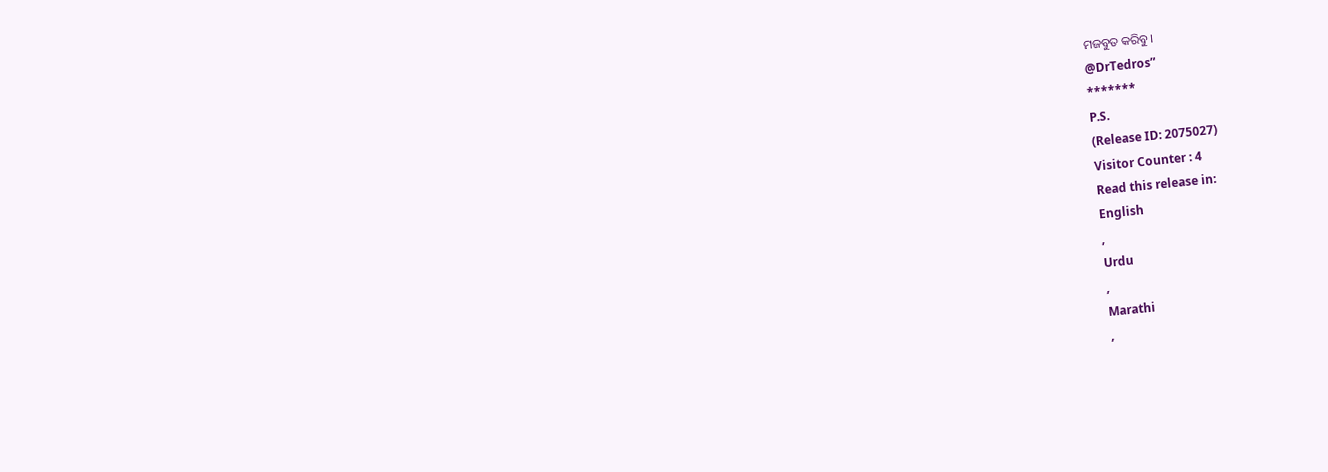ମଜବୁତ କରିବୁ।
@DrTedros”
*******
P.S.
(Release ID: 2075027)
Visitor Counter : 4
Read this release in:
English
,
Urdu
,
Marathi
,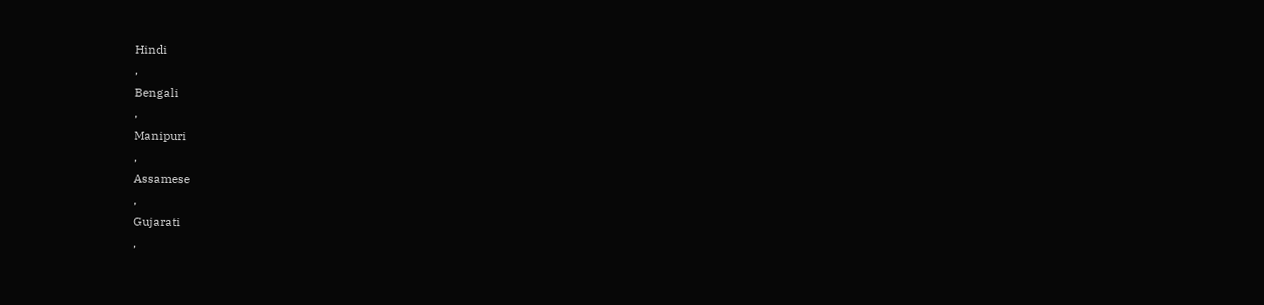Hindi
,
Bengali
,
Manipuri
,
Assamese
,
Gujarati
,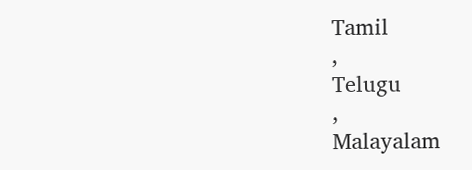Tamil
,
Telugu
,
Malayalam